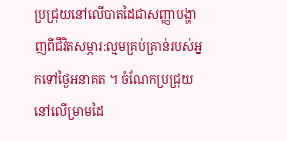ប្រជ្រុយនៅលើបាតដៃជាសញ្ញាបង្ហាញពីជីវិតសម្ភារ:ល្មមគ្រប់គ្រាន់របស់អ្នកទៅថ្ងៃអនាគត ។ ចំណែកប្រជ្រុយនៅលើម្រាមដៃ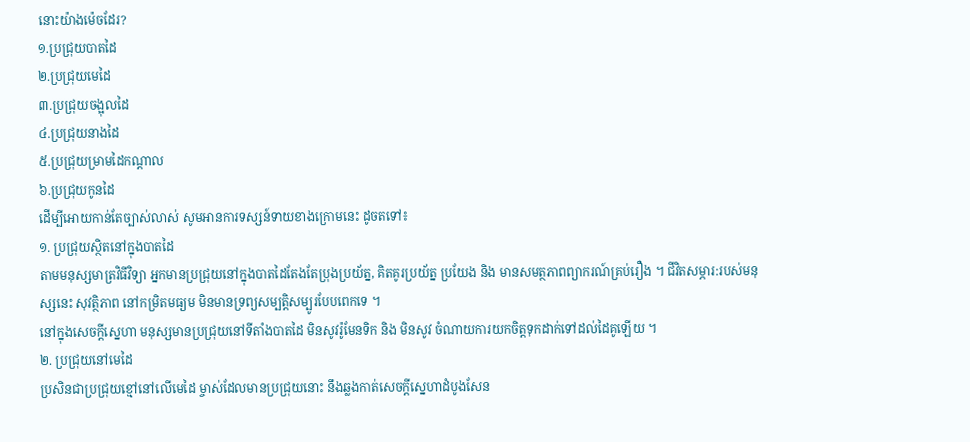នោះយ៉ាងម៉េចដែរ?
១.ប្រជ្រុយបាតដៃ
២.ប្រជ្រុយមេដៃ
៣.ប្រជ្រុយចង្អុលដៃ
៤.ប្រជ្រុយនាងដៃ
៥.ប្រជ្រុយម្រាមដៃកណ្តាល
៦.ប្រជ្រុយកូនដៃ
ដើម្បីអោយកាន់តែច្បាស់លាស់ សូមអានការទស្សន៍ទាយខាងក្រោមនេះ ដូចតទៅ៖
១. ប្រជ្រុយស្ថិតនៅក្នុងបាតដៃ
តាមមនុស្សមាត្រវិធីវិទ្យា អ្នកមានប្រជ្រុយនៅក្នុងបាតដៃតែងតែប្រុងប្រយ័ត្ន, គិតគូរប្រយ័ត្ន ប្រយែង និង មានសមត្ថភាពព្យាករណ៍គ្រប់រឿង ។ ជីវិតសម្ភារ:របស់មនុស្សនេះ សុវត្ថិភាព នៅកម្រិតមធ្យម មិនមានទ្រព្យសម្បត្តិសម្បូរបែបពេកទេ ។
នៅក្នុងសេចក្តីស្នេហា មនុស្សមានប្រជ្រុយនៅទីតាំងបាតដៃ មិនសូវរ៉ូមែនទិក និង មិនសូវ ចំណាយការយកចិត្តទុកដាក់ទៅដល់ដៃគូឡើយ ។
២. ប្រជ្រុយនៅមេដៃ
ប្រសិនជាប្រជ្រុយខ្មៅនៅលើមេដៃ ម្ចាស់ដែលមានប្រជ្រុយនោះ នឹងឆ្លងកាត់សេចក្តីស្នេហាដំបូងសែន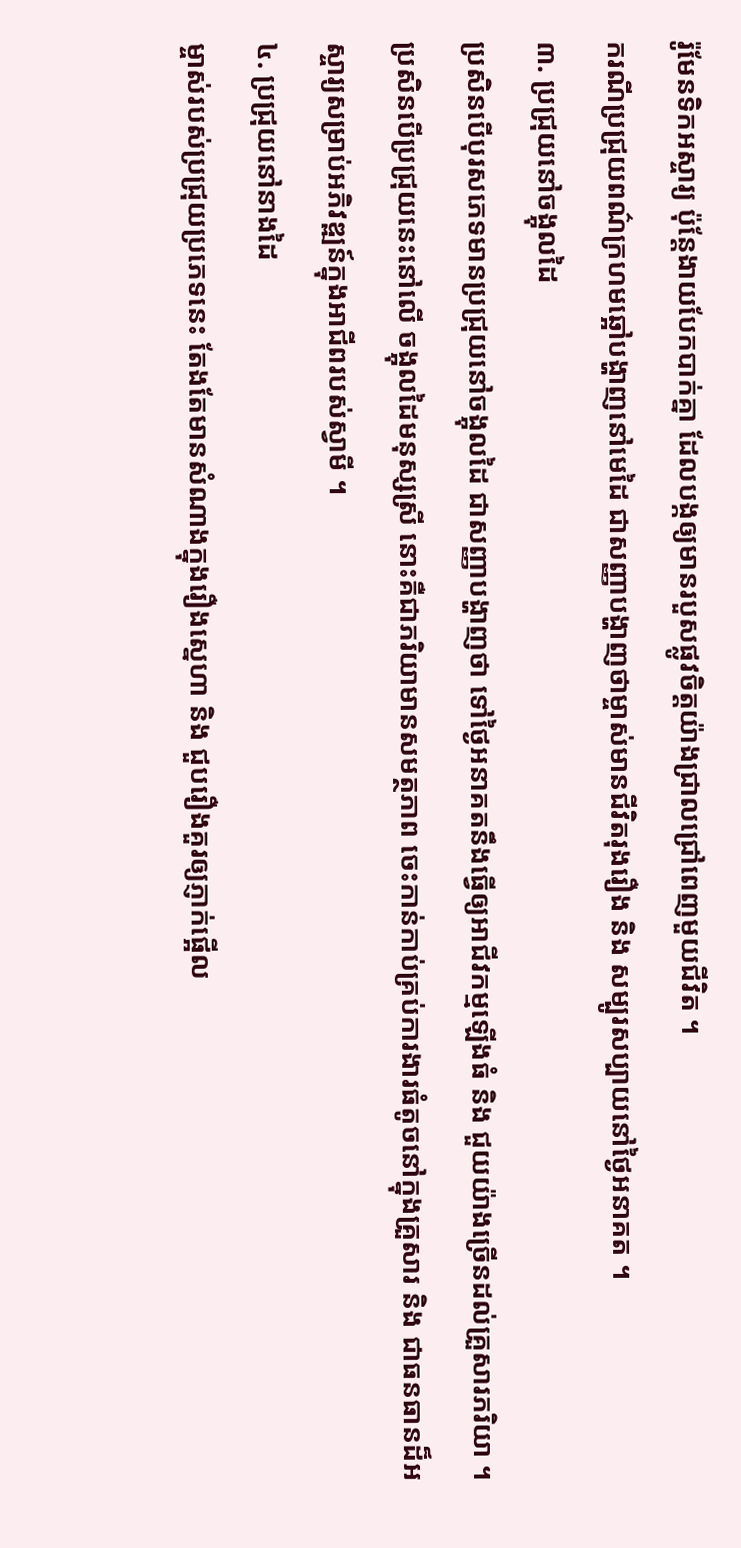រ៉ូមែនទិកអស្ចារ្យ ប៉ុន្តែងាយបែកបាក់គ្នា ដែលបង្កឲ្យមានរបួសផ្លូវចិត្តយ៉ាងជ្រាលជ្រៅពេញមួយជីវិត ។
ករណីប្រជ្រុយពណ៌ក្រហមឆ្អៅបង្ហាញនៅមេដៃ ជាសញ្ញាបង្ហាញថាម្ចាស់មានជីវិតរុងរឿង និង សម្បូរសប្បាយនៅថ្ងៃអនាគត ។
៣. ប្រជ្រុយនៅចង្អុលដៃ
ប្រសិនបើបុរសភេទមានប្រជ្រុយនៅចង្អុលដៃ ជាសញ្ញាបង្ហាញថា ទៅថ្ងៃអនាគតនឹងធ្វើឲ្យអាជីវកម្មឡើងធំ និង ជួយយ៉ាងច្រើនដល់គ្រួសារភរិយា ។ ប្រសិនបើប្រជ្រុយនេះនៅលើ ចង្អុលដៃមនុស្សស្រី នោះគឺជាភរិយាមានសមត្ថភាព ចេះកាន់កាប់គ្រប់ការងារធំតូចនៅក្នុងគ្រួសារ និង ជាធនធានដ៏អស្ចារ្យសម្រាប់អភិវឌ្ឍន៍ក្នុងអាជីពរបស់ស្វាមី ។
៤. ប្រជ្រុយនៅនាងដៃ
ម្ចាស់របស់ប្រជ្រុយប្រភេទនេះ តែងតែមានសំណាងក្នុងរឿងស្នេហា និង ជួបរឿងគួរឲ្យភ្ញាក់ផ្អើល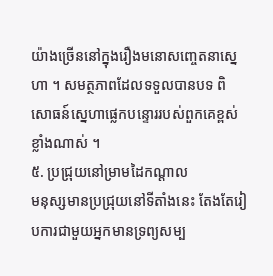យ៉ាងច្រើននៅក្នុងរឿងមនោសញ្ចេតនាស្នេហា ។ សមត្ថភាពដែលទទួលបានបទ ពិសោធន៍ស្នេហាផ្លេកបន្ទោររបស់ពួកគេខ្ពស់ខ្លាំងណាស់ ។
៥. ប្រជ្រុយនៅម្រាមដៃកណ្តាល
មនុស្សមានប្រជ្រុយនៅទីតាំងនេះ តែងតែរៀបការជាមួយអ្នកមានទ្រព្យសម្ប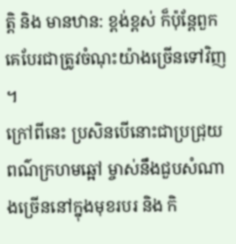ត្តិ និង មានឋាន: ខ្ពង់ខ្ពស់ ក៏ប៉ុន្តែពួកគេបែរជាត្រូវចំណុះយ៉ាងច្រើនទៅវិញ ។
ក្រៅពីនេះ ប្រសិនបើនោះជាប្រជ្រុយពណ៌ក្រហមឆ្អៅ ម្ចាស់នឹងជួបសំណាងច្រើននៅក្នុងមុខរបរ និង កិ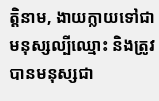ត្តិនាម, ងាយក្លាយទៅជាមនុស្សល្បីឈ្មោះ និងត្រូវបានមនុស្សជា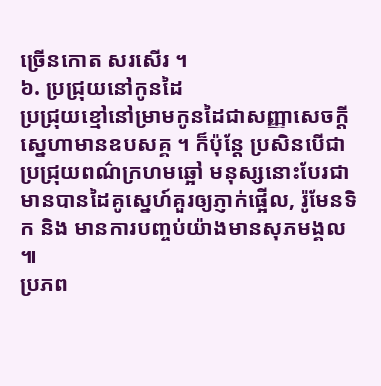ច្រើនកោត សរសើរ ។
៦. ប្រជ្រុយនៅកូនដៃ
ប្រជ្រុយខ្មៅនៅម្រាមកូនដៃជាសញ្ញាសេចក្តីស្នេហាមានឧបសគ្គ ។ ក៏ប៉ុន្តែ ប្រសិនបើជាប្រជ្រុយពណ៌ក្រហមឆ្អៅ មនុស្សនោះបែរជាមានបានដៃគូស្នេហ៍គួរឲ្យភ្ញាក់ផ្អើល, រ៉ូមែនទិក និង មានការបញ្ចប់យ៉ាងមានសុភមង្គល ៕
ប្រភព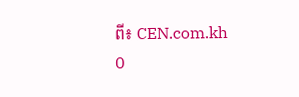ពី៖ CEN.com.kh
0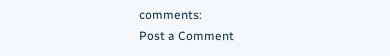comments:
Post a Comment